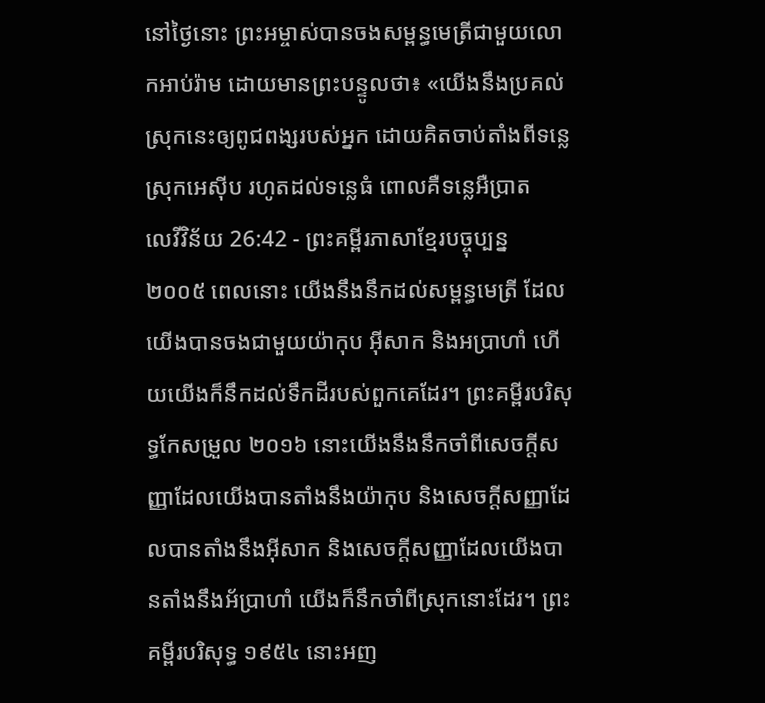នៅថ្ងៃនោះ ព្រះអម្ចាស់បានចងសម្ពន្ធមេត្រីជាមួយលោកអាប់រ៉ាម ដោយមានព្រះបន្ទូលថា៖ «យើងនឹងប្រគល់ស្រុកនេះឲ្យពូជពង្សរបស់អ្នក ដោយគិតចាប់តាំងពីទន្លេស្រុកអេស៊ីប រហូតដល់ទន្លេធំ ពោលគឺទន្លេអឺប្រាត
លេវីវិន័យ 26:42 - ព្រះគម្ពីរភាសាខ្មែរបច្ចុប្បន្ន ២០០៥ ពេលនោះ យើងនឹងនឹកដល់សម្ពន្ធមេត្រី ដែលយើងបានចងជាមួយយ៉ាកុប អ៊ីសាក និងអប្រាហាំ ហើយយើងក៏នឹកដល់ទឹកដីរបស់ពួកគេដែរ។ ព្រះគម្ពីរបរិសុទ្ធកែសម្រួល ២០១៦ នោះយើងនឹងនឹកចាំពីសេចក្ដីសញ្ញាដែលយើងបានតាំងនឹងយ៉ាកុប និងសេចក្ដីសញ្ញាដែលបានតាំងនឹងអ៊ីសាក និងសេចក្ដីសញ្ញាដែលយើងបានតាំងនឹងអ័ប្រាហាំ យើងក៏នឹកចាំពីស្រុកនោះដែរ។ ព្រះគម្ពីរបរិសុទ្ធ ១៩៥៤ នោះអញ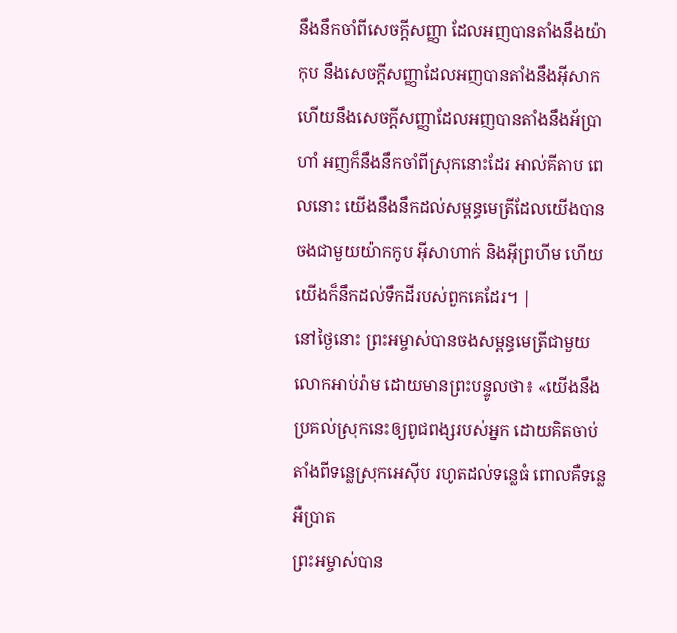នឹងនឹកចាំពីសេចក្ដីសញ្ញា ដែលអញបានតាំងនឹងយ៉ាកុប នឹងសេចក្ដីសញ្ញាដែលអញបានតាំងនឹងអ៊ីសាក ហើយនឹងសេចក្ដីសញ្ញាដែលអញបានតាំងនឹងអ័ប្រាហាំ អញក៏នឹងនឹកចាំពីស្រុកនោះដែរ អាល់គីតាប ពេលនោះ យើងនឹងនឹកដល់សម្ពន្ធមេត្រីដែលយើងបានចងជាមួយយ៉ាកកូប អ៊ីសាហាក់ និងអ៊ីព្រហីម ហើយយើងក៏នឹកដល់ទឹកដីរបស់ពួកគេដែរ។ |
នៅថ្ងៃនោះ ព្រះអម្ចាស់បានចងសម្ពន្ធមេត្រីជាមួយលោកអាប់រ៉ាម ដោយមានព្រះបន្ទូលថា៖ «យើងនឹងប្រគល់ស្រុកនេះឲ្យពូជពង្សរបស់អ្នក ដោយគិតចាប់តាំងពីទន្លេស្រុកអេស៊ីប រហូតដល់ទន្លេធំ ពោលគឺទន្លេអឺប្រាត
ព្រះអម្ចាស់បាន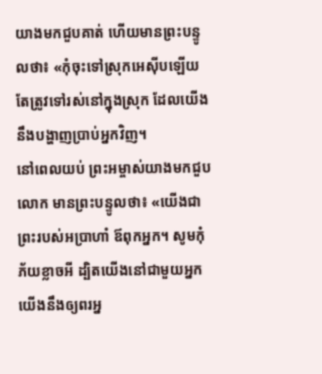យាងមកជួបគាត់ ហើយមានព្រះបន្ទូលថា៖ «កុំចុះទៅស្រុកអេស៊ីបឡើយ តែត្រូវទៅរស់នៅក្នុងស្រុក ដែលយើងនឹងបង្ហាញប្រាប់អ្នកវិញ។
នៅពេលយប់ ព្រះអម្ចាស់យាងមកជួបលោក មានព្រះបន្ទូលថា៖ «យើងជាព្រះរបស់អប្រាហាំ ឪពុកអ្នក។ សូមកុំភ័យខ្លាចអី ដ្បិតយើងនៅជាមួយអ្នក យើងនឹងឲ្យពរអ្ន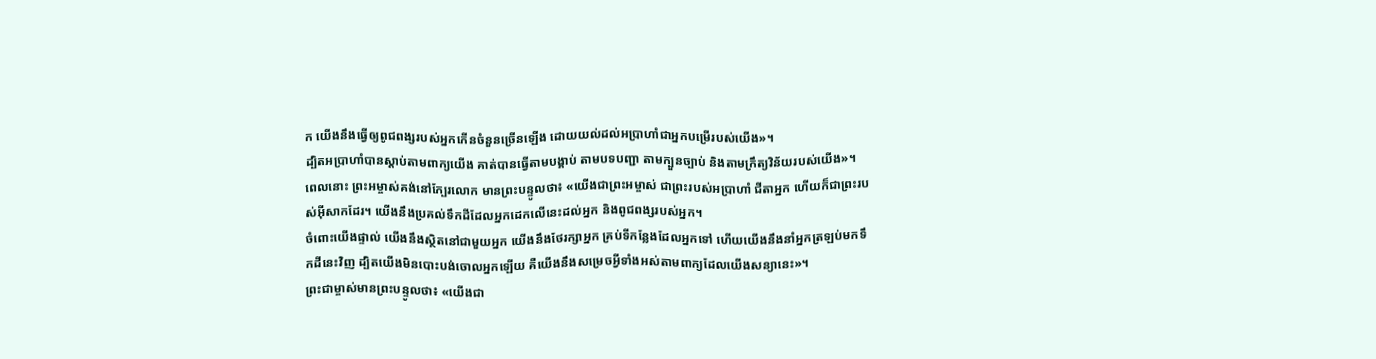ក យើងនឹងធ្វើឲ្យពូជពង្សរបស់អ្នកកើនចំនួនច្រើនឡើង ដោយយល់ដល់អប្រាហាំជាអ្នកបម្រើរបស់យើង»។
ដ្បិតអប្រាហាំបានស្ដាប់តាមពាក្យយើង គាត់បានធ្វើតាមបង្គាប់ តាមបទបញ្ជា តាមក្បួនច្បាប់ និងតាមក្រឹត្យវិន័យរបស់យើង»។
ពេលនោះ ព្រះអម្ចាស់គង់នៅក្បែរលោក មានព្រះបន្ទូលថា៖ «យើងជាព្រះអម្ចាស់ ជាព្រះរបស់អប្រាហាំ ជីតាអ្នក ហើយក៏ជាព្រះរបស់អ៊ីសាកដែរ។ យើងនឹងប្រគល់ទឹកដីដែលអ្នកដេកលើនេះដល់អ្នក និងពូជពង្សរបស់អ្នក។
ចំពោះយើងផ្ទាល់ យើងនឹងស្ថិតនៅជាមួយអ្នក យើងនឹងថែរក្សាអ្នក គ្រប់ទីកន្លែងដែលអ្នកទៅ ហើយយើងនឹងនាំអ្នកត្រឡប់មកទឹកដីនេះវិញ ដ្បិតយើងមិនបោះបង់ចោលអ្នកឡើយ គឺយើងនឹងសម្រេចអ្វីទាំងអស់តាមពាក្យដែលយើងសន្យានេះ»។
ព្រះជាម្ចាស់មានព្រះបន្ទូលថា៖ «យើងជា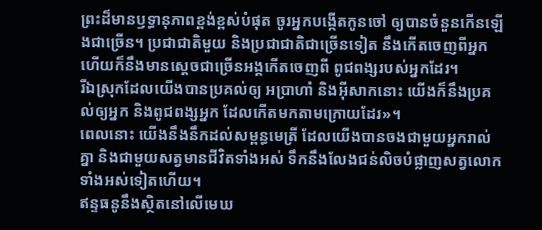ព្រះដ៏មានឫទ្ធានុភាពខ្ពង់ខ្ពស់បំផុត ចូរអ្នកបង្កើតកូនចៅ ឲ្យបានចំនួនកើនឡើងជាច្រើន។ ប្រជាជាតិមួយ និងប្រជាជាតិជាច្រើនទៀត នឹងកើតចេញពីអ្នក ហើយក៏នឹងមានស្ដេចជាច្រើនអង្គកើតចេញពី ពូជពង្សរបស់អ្នកដែរ។
រីឯស្រុកដែលយើងបានប្រគល់ឲ្យ អប្រាហាំ និងអ៊ីសាកនោះ យើងក៏នឹងប្រគល់ឲ្យអ្នក និងពូជពង្សអ្នក ដែលកើតមកតាមក្រោយដែរ»។
ពេលនោះ យើងនឹងនឹកដល់សម្ពន្ធមេត្រី ដែលយើងបានចងជាមួយអ្នករាល់គ្នា និងជាមួយសត្វមានជីវិតទាំងអស់ ទឹកនឹងលែងជន់លិចបំផ្លាញសត្វលោកទាំងអស់ទៀតហើយ។
ឥន្ទធនូនឹងស្ថិតនៅលើមេឃ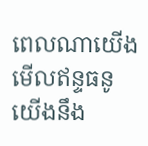ពេលណាយើងមើលឥន្ទធនូ យើងនឹង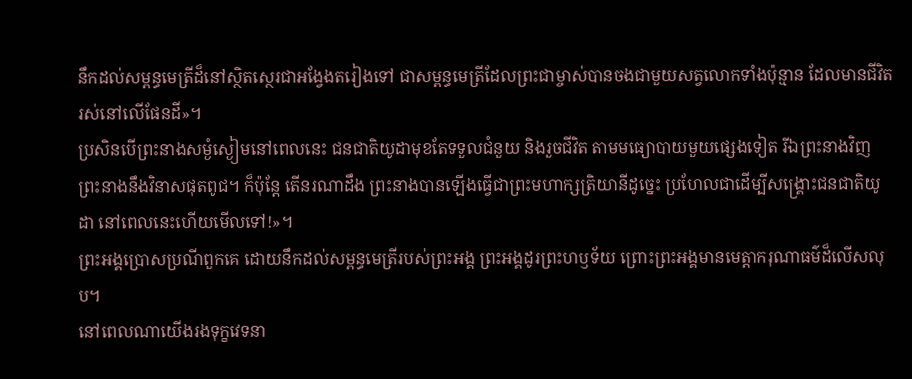នឹកដល់សម្ពន្ធមេត្រីដ៏នៅស្ថិតស្ថេរជាអង្វែងតរៀងទៅ ជាសម្ពន្ធមេត្រីដែលព្រះជាម្ចាស់បានចងជាមួយសត្វលោកទាំងប៉ុន្មាន ដែលមានជីវិតរស់នៅលើផែនដី»។
ប្រសិនបើព្រះនាងសម្ងំស្ងៀមនៅពេលនេះ ជនជាតិយូដាមុខតែទទួលជំនួយ និងរួចជីវិត តាមមធ្យោបាយមួយផ្សេងទៀត រីឯព្រះនាងវិញ ព្រះនាងនឹងវិនាសផុតពូជ។ ក៏ប៉ុន្តែ តើនរណាដឹង ព្រះនាងបានឡើងធ្វើជាព្រះមហាក្សត្រិយានីដូច្នេះ ប្រហែលជាដើម្បីសង្គ្រោះជនជាតិយូដា នៅពេលនេះហើយមើលទៅ!»។
ព្រះអង្គប្រោសប្រណីពួកគេ ដោយនឹកដល់សម្ពន្ធមេត្រីរបស់ព្រះអង្គ ព្រះអង្គដូរព្រះហឫទ័យ ព្រោះព្រះអង្គមានមេត្តាករុណាធម៌ដ៏លើសលុប។
នៅពេលណាយើងរងទុក្ខវេទនា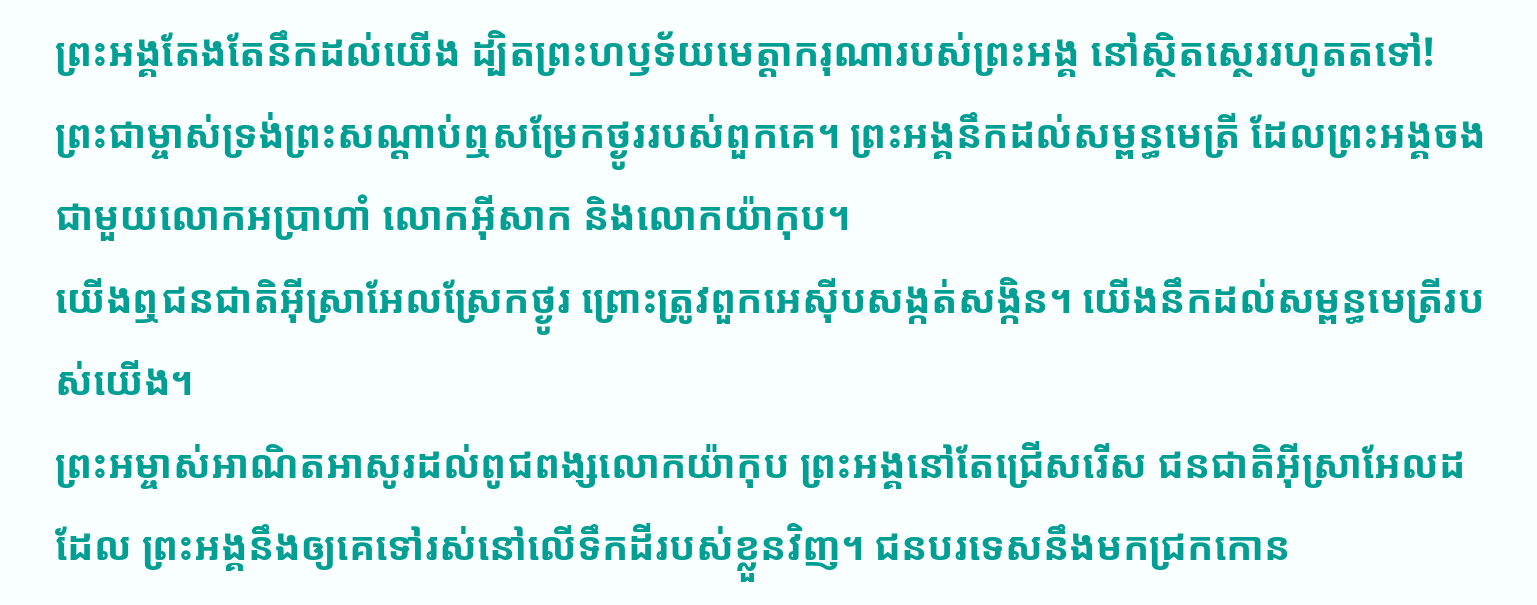ព្រះអង្គតែងតែនឹកដល់យើង ដ្បិតព្រះហឫទ័យមេត្តាករុណារបស់ព្រះអង្គ នៅស្ថិតស្ថេររហូតតទៅ!
ព្រះជាម្ចាស់ទ្រង់ព្រះសណ្ដាប់ឮសម្រែកថ្ងូររបស់ពួកគេ។ ព្រះអង្គនឹកដល់សម្ពន្ធមេត្រី ដែលព្រះអង្គចងជាមួយលោកអប្រាហាំ លោកអ៊ីសាក និងលោកយ៉ាកុប។
យើងឮជនជាតិអ៊ីស្រាអែលស្រែកថ្ងូរ ព្រោះត្រូវពួកអេស៊ីបសង្កត់សង្កិន។ យើងនឹកដល់សម្ពន្ធមេត្រីរបស់យើង។
ព្រះអម្ចាស់អាណិតអាសូរដល់ពូជពង្សលោកយ៉ាកុប ព្រះអង្គនៅតែជ្រើសរើស ជនជាតិអ៊ីស្រាអែលដដែល ព្រះអង្គនឹងឲ្យគេទៅរស់នៅលើទឹកដីរបស់ខ្លួនវិញ។ ជនបរទេសនឹងមកជ្រកកោន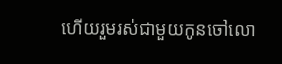ហើយរួមរស់ជាមួយកូនចៅលោ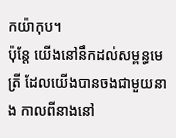កយ៉ាកុប។
ប៉ុន្តែ យើងនៅនឹកដល់សម្ពន្ធមេត្រី ដែលយើងបានចងជាមួយនាង កាលពីនាងនៅ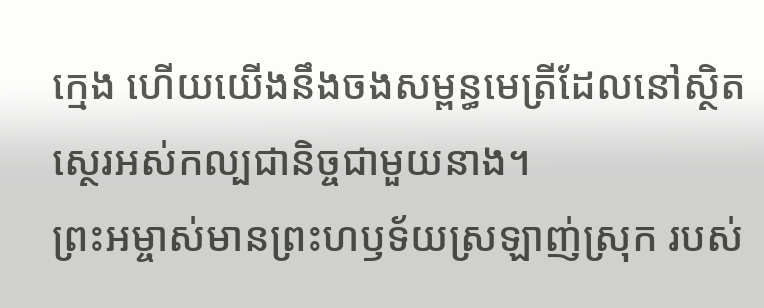ក្មេង ហើយយើងនឹងចងសម្ពន្ធមេត្រីដែលនៅស្ថិតស្ថេរអស់កល្បជានិច្ចជាមួយនាង។
ព្រះអម្ចាស់មានព្រះហឫទ័យស្រឡាញ់ស្រុក របស់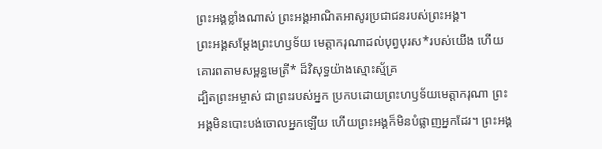ព្រះអង្គខ្លាំងណាស់ ព្រះអង្គអាណិតអាសូរប្រជាជនរបស់ព្រះអង្គ។
ព្រះអង្គសម្តែងព្រះហឫទ័យ មេត្តាករុណាដល់បុព្វបុរស*របស់យើង ហើយគោរពតាមសម្ពន្ធមេត្រី* ដ៏វិសុទ្ធយ៉ាងស្មោះស្ម័គ្រ
ដ្បិតព្រះអម្ចាស់ ជាព្រះរបស់អ្នក ប្រកបដោយព្រះហឫទ័យមេត្តាករុណា ព្រះអង្គមិនបោះបង់ចោលអ្នកឡើយ ហើយព្រះអង្គក៏មិនបំផ្លាញអ្នកដែរ។ ព្រះអង្គ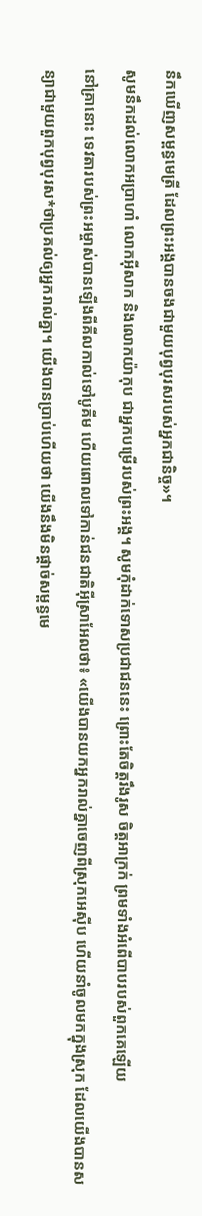នឹកឃើញសម្ពន្ធមេត្រី ដែលព្រះអង្គបានចងជាមួយបុព្វបុរសរបស់អ្នកជានិច្ច»។
សូមនឹកដល់លោកអប្រាហាំ លោកអ៊ីសាក និងលោកយ៉ាកុប ជាអ្នកបម្រើរបស់ព្រះអង្គ។ សូមកុំដាក់ទោសប្រជាជននេះ ព្រោះតែចិត្តរឹងរូស ចិត្តអាក្រក់ ព្រមទាំងអំពើបាបរបស់ពួកគេឡើយ
នៅគ្រានោះ ទេវតារបស់ព្រះអម្ចាស់បានឡើងពីគីលកាល់ទៅបូគីម ហើយពោលទៅកាន់ជនជាតិអ៊ីស្រាអែលថា៖ «យើងបានយកអ្នករាល់គ្នាចេញពីស្រុកអេស៊ីប ហើយនាំចូលមកក្នុងស្រុក ដែលយើងបានសន្យាជាមួយពួកបុព្វបុរស*ថាប្រគល់ឲ្យអ្នករាល់គ្នា។ យើងបានប្រាប់ហើយថា យើងនឹងមិនផ្ដាច់សម្ពន្ធមេ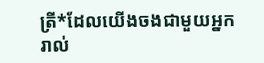ត្រី*ដែលយើងចងជាមួយអ្នករាល់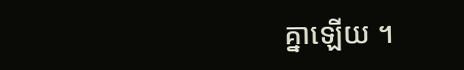គ្នាឡើយ ។